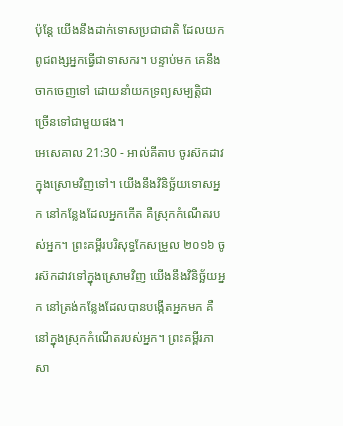ប៉ុន្តែ យើងនឹងដាក់ទោសប្រជាជាតិ ដែលយកពូជពង្សអ្នកធ្វើជាទាសករ។ បន្ទាប់មក គេនឹងចាកចេញទៅ ដោយនាំយកទ្រព្យសម្បត្តិជាច្រើនទៅជាមួយផង។
អេសេគាល 21:30 - អាល់គីតាប ចូរស៊កដាវក្នុងស្រោមវិញទៅ។ យើងនឹងវិនិច្ឆ័យទោសអ្នក នៅកន្លែងដែលអ្នកកើត គឺស្រុកកំណើតរបស់អ្នក។ ព្រះគម្ពីរបរិសុទ្ធកែសម្រួល ២០១៦ ចូរស៊កដាវទៅក្នុងស្រោមវិញ យើងនឹងវិនិច្ឆ័យអ្នក នៅត្រង់កន្លែងដែលបានបង្កើតអ្នកមក គឺនៅក្នុងស្រុកកំណើតរបស់អ្នក។ ព្រះគម្ពីរភាសា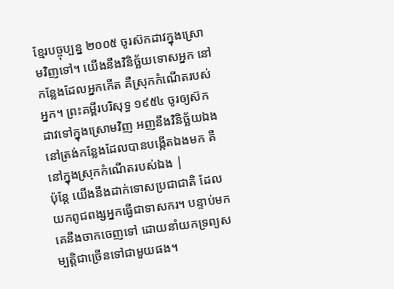ខ្មែរបច្ចុប្បន្ន ២០០៥ ចូរស៊កដាវក្នុងស្រោមវិញទៅ។ យើងនឹងវិនិច្ឆ័យទោសអ្នក នៅកន្លែងដែលអ្នកកើត គឺស្រុកកំណើតរបស់អ្នក។ ព្រះគម្ពីរបរិសុទ្ធ ១៩៥៤ ចូរឲ្យស៊កដាវទៅក្នុងស្រោមវិញ អញនឹងវិនិច្ឆ័យឯង នៅត្រង់កន្លែងដែលបានបង្កើតឯងមក គឺនៅក្នុងស្រុកកំណើតរបស់ឯង |
ប៉ុន្តែ យើងនឹងដាក់ទោសប្រជាជាតិ ដែលយកពូជពង្សអ្នកធ្វើជាទាសករ។ បន្ទាប់មក គេនឹងចាកចេញទៅ ដោយនាំយកទ្រព្យសម្បត្តិជាច្រើនទៅជាមួយផង។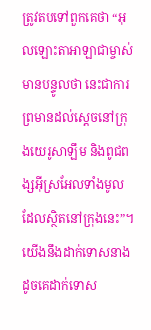ត្រូវតបទៅពួកគេថា “អុលឡោះតាអាឡាជាម្ចាស់មានបន្ទូលថា នេះជាការព្រមានដល់ស្តេចនៅក្រុងយេរូសាឡឹម និងពូជពង្សអ៊ីស្រអែលទាំងមូល ដែលស្ថិតនៅក្រុងនេះ”។
យើងនឹងដាក់ទោសនាង ដូចគេដាក់ទោស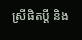ស្រីផិតប្ដី និង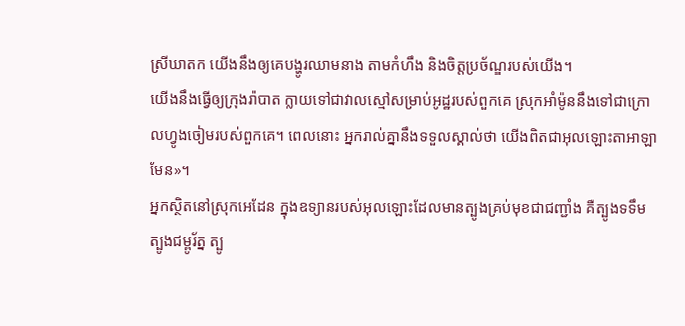ស្រីឃាតក យើងនឹងឲ្យគេបង្ហូរឈាមនាង តាមកំហឹង និងចិត្តប្រច័ណ្ឌរបស់យើង។
យើងនឹងធ្វើឲ្យក្រុងរ៉ាបាត ក្លាយទៅជាវាលស្មៅសម្រាប់អូដ្ឋរបស់ពួកគេ ស្រុកអាំម៉ូននឹងទៅជាក្រោលហ្វូងចៀមរបស់ពួកគេ។ ពេលនោះ អ្នករាល់គ្នានឹងទទួលស្គាល់ថា យើងពិតជាអុលឡោះតាអាឡាមែន»។
អ្នកស្ថិតនៅស្រុកអេដែន ក្នុងឧទ្យានរបស់អុលឡោះដែលមានត្បូងគ្រប់មុខជាជញ្ជាំង គឺត្បូងទទឹម ត្បូងជម្ពូរ័ត្ន ត្បូ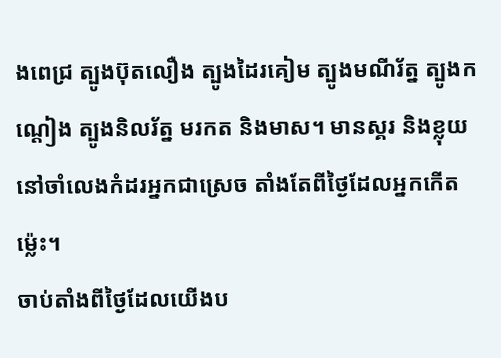ងពេជ្រ ត្បូងប៊ុតលឿង ត្បូងដៃរគៀម ត្បូងមណីរ័ត្ន ត្បូងកណ្ដៀង ត្បូងនិលរ័ត្ន មរកត និងមាស។ មានស្គរ និងខ្លុយ នៅចាំលេងកំដរអ្នកជាស្រេច តាំងតែពីថ្ងៃដែលអ្នកកើតម៉្លេះ។
ចាប់តាំងពីថ្ងៃដែលយើងប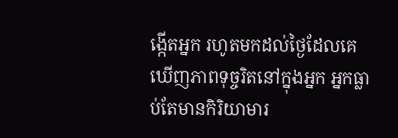ង្កើតអ្នក រហូតមកដល់ថ្ងៃដែលគេឃើញភាពទុច្ចរិតនៅក្នុងអ្នក អ្នកធ្លាប់តែមានកិរិយាមារ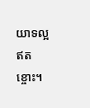យាទល្អឥតខ្ចោះ។